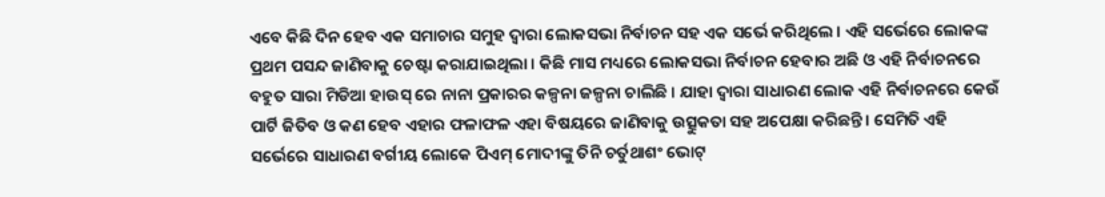ଏବେ କିଛି ଦିନ ହେବ ଏକ ସମାଚାର ସମୁହ ଦ୍ୱାରା ଲୋକସଭା ନିର୍ବାଚନ ସହ ଏକ ସର୍ଭେ କରିଥିଲେ । ଏହି ସର୍ଭେରେ ଲୋକଙ୍କ ପ୍ରଥମ ପସନ୍ଦ ଜାଣିବାକୁ ଚେଷ୍ଟା କରାଯାଇଥିଲା । କିଛି ମାସ ମଧ୍ୟରେ ଲୋକସଭା ନିର୍ବାଚନ ହେବାର ଅଛି ଓ ଏହି ନିର୍ବାଚନରେ ବହୁତ ସାରା ମିଡିଆ ହାଉସ୍ ରେ ନାନା ପ୍ରକାରର କଳ୍ପନା ଜଳ୍ପନା ଚାଲିଛି । ଯାହା ଦ୍ୱାରା ସାଧାରଣ ଲୋକ ଏହି ନିର୍ବାଚନରେ କେଉଁ ପାର୍ଟି ଜିତିବ ଓ କଣ ହେବ ଏହାର ଫଳାଫଳ ଏହା ବିଷୟରେ ଜାଣିବାକୁ ଉତ୍ସୁକତା ସହ ଅପେକ୍ଷା କରିଛନ୍ତି । ସେମିତି ଏହି ସର୍ଭେରେ ସାଧାରଣ ବର୍ଗୀୟ ଲୋକେ ପିଏମ୍ ମୋଦୀଙ୍କୁ ତିନି ଚର୍ତୁଥାଶଂ ଭୋଟ୍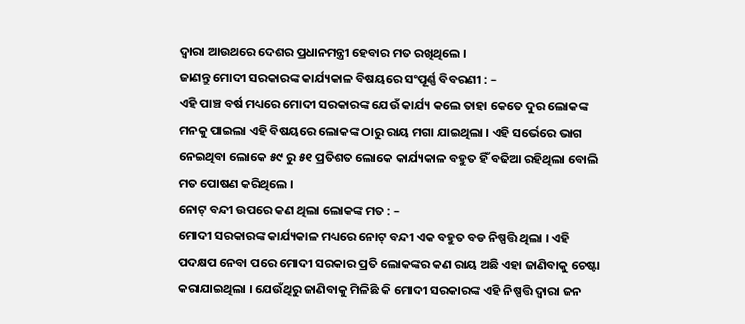ଦ୍ୱାରା ଆଉଥରେ ଦେଶର ପ୍ରଧାନମନ୍ତ୍ରୀ ହେବାର ମତ ରଖିଥିଲେ ।
ଜାଣନ୍ତୁ ମୋଦୀ ସରକାରଙ୍କ କାର୍ଯ୍ୟକାଳ ବିଷୟରେ ସଂପୂର୍ଣ୍ଣ ବିବରଣୀ : –
ଏହି ପାଞ୍ଚ ବର୍ଷ ମଧ୍ୟରେ ମୋଦୀ ସରକାରଙ୍କ ଯେଉଁ କାର୍ଯ୍ୟ କଲେ ତାହା କେତେ ଦୁର ଲୋକଙ୍କ ମନକୁ ପାଇଲା ଏହି ବିଷୟରେ ଲୋକଙ୍କ ଠାରୁ ରାୟ ମଗା ଯାଇଥିଲା । ଏହି ସର୍ଭେରେ ଭାଗ ନେଇଥିବା ଲୋକେ ୫୯ ରୁ ୫୧ ପ୍ରତିଶତ ଲୋକେ କାର୍ଯ୍ୟକାଳ ବହୁତ ହିଁ ବଢିଆ ରହିଥିଲା ବୋଲି ମତ ପୋଷଣ କରିଥିଲେ ।
ନୋଟ୍ ବନ୍ଦୀ ଉପରେ କଣ ଥିଲା ଲୋକଙ୍କ ମତ : –
ମୋଦୀ ସରକାରଙ୍କ କାର୍ଯ୍ୟକାଳ ମଧ୍ୟରେ ନୋଟ୍ ବନ୍ଦୀ ଏକ ବହୁତ ବଡ ନିଷ୍ପତ୍ତି ଥିଲା । ଏହି ପଦକ୍ଷପ ନେବା ପରେ ମୋଦୀ ସରକାର ପ୍ରତି ଲୋକଙ୍କର କଣ ରାୟ ଅଛି ଏହା ଜାଣିବାକୁ ଚେଷ୍ଟା କରାଯାଇଥିଲା । ଯେଉଁଥିରୁ ଜାଣିବାକୁ ମିଳିଛି କି ମୋଦୀ ସରକାରଙ୍କ ଏହି ନିଷ୍ପତ୍ତି ଦ୍ୱାରା ଜନ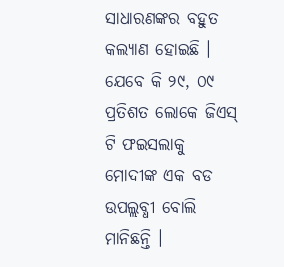ସାଧାରଣଙ୍କର ବହୁତ କଲ୍ୟାଣ ହୋଇଛି । ଯେବେ କି ୨୯, ୦୯ ପ୍ରତିଶତ ଲୋକେ ଜିଏସ୍ ଟି ଫଇସଲାକୁ ମୋଦୀଙ୍କ ଏକ ବଡ ଉପଲ୍ଲବ୍ଧୀ ବୋଲି ମାନିଛନ୍ତି ।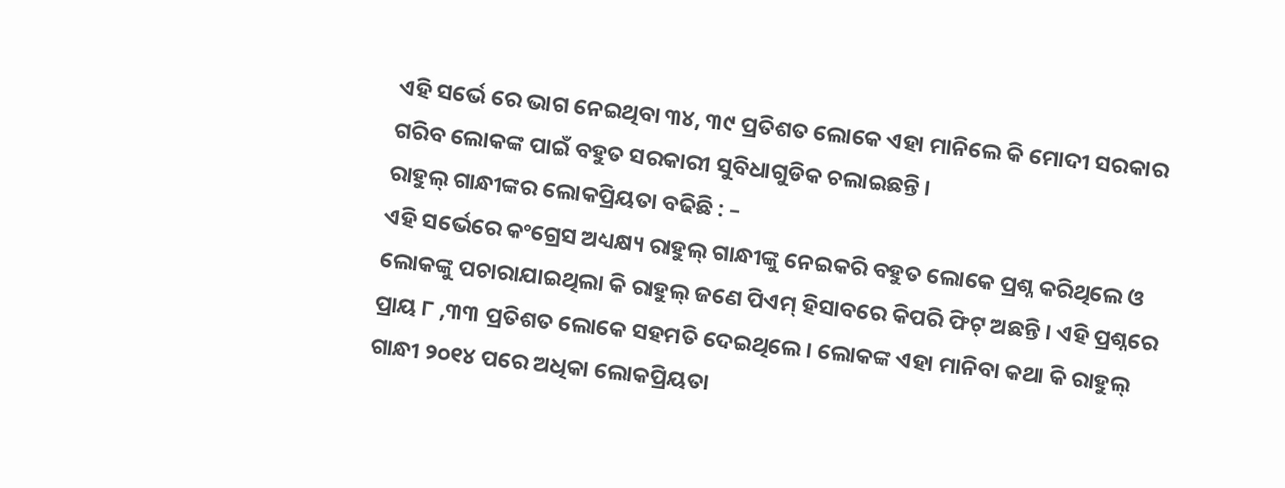ଏହି ସର୍ଭେ ରେ ଭାଗ ନେଇଥିବା ୩୪, ୩୯ ପ୍ରତିଶତ ଲୋକେ ଏହା ମାନିଲେ କି ମୋଦୀ ସରକାର ଗରିବ ଲୋକଙ୍କ ପାଇଁ ବହୁତ ସରକାରୀ ସୁବିଧାଗୁଡିକ ଚଲାଇଛନ୍ତି ।
ରାହୁଲ୍ ଗାନ୍ଧୀଙ୍କର ଲୋକପ୍ରିୟତା ବଢିଛି : –
ଏହି ସର୍ଭେରେ କଂଗ୍ରେସ ଅଧ୍ୟକ୍ଷ୍ୟ ରାହୁଲ୍ ଗାନ୍ଧୀଙ୍କୁ ନେଇକରି ବହୁତ ଲୋକେ ପ୍ରଶ୍ନ କରିଥିଲେ ଓ ଲୋକଙ୍କୁ ପଚାରାଯାଇଥିଲା କି ରାହୁଲ୍ ଜଣେ ପିଏମ୍ ହିସାବରେ କିପରି ଫିଟ୍ ଅଛନ୍ତି । ଏହି ପ୍ରଶ୍ନରେ ପ୍ରାୟ ୮ ,୩୩ ପ୍ରତିଶତ ଲୋକେ ସହମତି ଦେଇଥିଲେ । ଲୋକଙ୍କ ଏହା ମାନିବା କଥା କି ରାହୁଲ୍ ଗାନ୍ଧୀ ୨୦୧୪ ପରେ ଅଧିକା ଲୋକପ୍ରିୟତା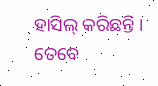ହାସିଲ୍ କରିଛନ୍ତି । ତେବେ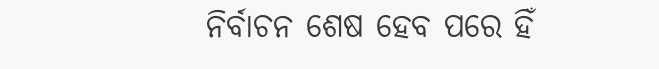ନିର୍ବାଚନ ଶେଷ ହେବ ପରେ ହିଁ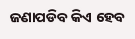ଜଣାପଡିବ କିଏ ହେବ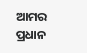ଆମର ପ୍ରଧାନ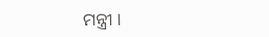ମନ୍ତ୍ରୀ ।